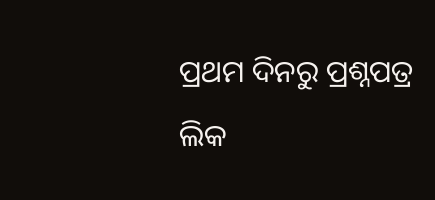ପ୍ରଥମ ଦିନରୁ ପ୍ରଶ୍ନପତ୍ର ଲିକ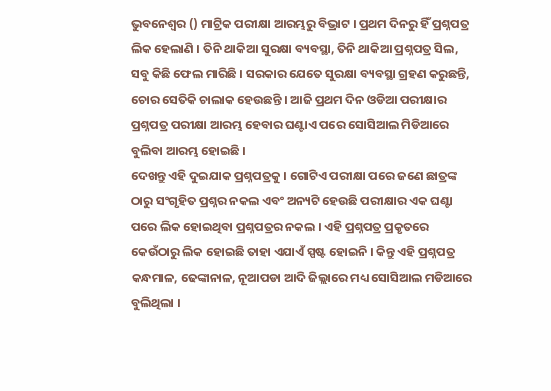ଭୁବନେଶ୍ବର () ମାଟ୍ରିକ ପରୀକ୍ଷା ଆରମ୍ଭରୁ ବିଭ୍ରାଟ । ପ୍ରଥମ ଦିନରୁ ହିଁ ପ୍ରଶ୍ନପତ୍ର ଲିକ ହେଲାଣି । ତିନି ଥାକିଆ ସୁରକ୍ଷା ବ୍ୟବସ୍ଥା, ତିନି ଥାକିଆ ପ୍ରଶ୍ନପତ୍ର ସିଲ, ସବୁ କିଛି ଫେଲ ମାରିଛି । ସରକାର ଯେତେ ସୁରକ୍ଷା ବ୍ୟବସ୍ଥା ଗ୍ରହଣ କରୁଛନ୍ତି, ଚୋର ସେତିକି ଚାଲାକ ହେଉଛନ୍ତି । ଆଜି ପ୍ରଥମ ଦିନ ଓଡିଆ ପରୀକ୍ଷାର ପ୍ରଶ୍ନପତ୍ର ପରୀକ୍ଷା ଆରମ୍ଭ ହେବାର ଘଣ୍ଟାଏ ପରେ ସୋସିଆଲ ମିଡିଆରେ ବୁଲିବା ଆରମ୍ଭ ହୋଇଛି ।
ଦେଖନ୍ତୁ ଏହି ଦୁଇଯାକ ପ୍ରଶ୍ନପତ୍ରକୁ । ଗୋଟିଏ ପରୀକ୍ଷା ପରେ ଜଣେ ଛାତ୍ରଙ୍କ ଠାରୁ ସଂଗୃହିତ ପ୍ରଶ୍ନର ନକଲ ଏବଂ ଅନ୍ୟଟି ହେଉଛି ପରୀକ୍ଷାର ଏକ ଘଣ୍ଟା ପରେ ଲିକ ହୋଇଥିବା ପ୍ରଶ୍ନପତ୍ରର ନକଲ । ଏହି ପ୍ରଶ୍ନପତ୍ର ପ୍ରକୃତରେ କେଉଁଠାରୁ ଲିକ ହୋଇଛି ତାହା ଏଯାଏଁ ସ୍ପଷ୍ଟ ହୋଇନି । କିନ୍ତୁ ଏହି ପ୍ରଶ୍ନପତ୍ର କନ୍ଧମାଳ, ଢେଙ୍କାନାଳ, ନୂଆପଡା ଆଦି ଜିଲ୍ଲାରେ ମଧ୍ୟ ସୋସିଆଲ ମଡିଆରେ ବୁଲିଥିଲା ।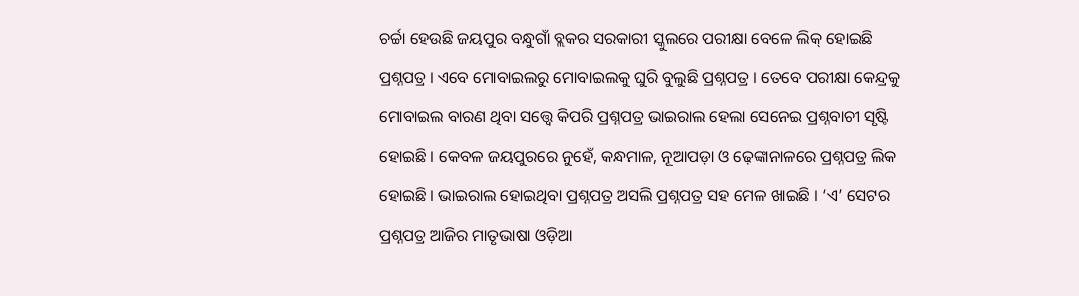ଚର୍ଚ୍ଚା ହେଉଛି ଜୟପୁର ବନ୍ଧୁଗାଁ ବ୍ଲକର ସରକାରୀ ସ୍କୁଲରେ ପରୀକ୍ଷା ବେଳେ ଲିକ୍ ହୋଇଛି ପ୍ରଶ୍ନପତ୍ର । ଏବେ ମୋବାଇଲରୁ ମୋବାଇଲକୁ ଘୁରି ବୁଲୁଛି ପ୍ରଶ୍ନପତ୍ର । ତେବେ ପରୀକ୍ଷା କେନ୍ଦ୍ରକୁ ମୋବାଇଲ ବାରଣ ଥିବା ସତ୍ତ୍ବେ କିପରି ପ୍ରଶ୍ନପତ୍ର ଭାଇରାଲ ହେଲା ସେନେଇ ପ୍ରଶ୍ନବାଚୀ ସୃଷ୍ଟି ହୋଇଛି । କେବଳ ଜୟପୁରରେ ନୁହେଁ, କନ୍ଧମାଳ, ନୂଆପଡ଼ା ଓ ଢ଼େଙ୍କାନାଳରେ ପ୍ରଶ୍ନପତ୍ର ଲିକ ହୋଇଛି । ଭାଇରାଲ ହୋଇଥିବା ପ୍ରଶ୍ନପତ୍ର ଅସଲି ପ୍ରଶ୍ନପତ୍ର ସହ ମେଳ ଖାଇଛି । ‘ଏ’ ସେଟର ପ୍ରଶ୍ନପତ୍ର ଆଜିର ମାତୃଭାଷା ଓଡ଼ିଆ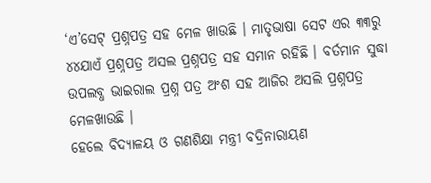‘ଏ’ସେଟ୍ ପ୍ରଶ୍ନପତ୍ର ସହ ମେଳ ଖାଉଛି । ମାତୃଭାଷା ସେଟ ଏର ୩୩ରୁ ୪୪ଯାଏଁ ପ୍ରଶ୍ନପତ୍ର ଅସଲ ପ୍ରଶ୍ନପତ୍ର ସହ ସମାନ ରହିଛି । ବର୍ତମାନ ସୁଦ୍ଧା ଉପଲବ୍ଧ ଭାଇରାଲ ପ୍ରଶ୍ନ ପତ୍ର ଅଂଶ ସହ ଆଜିର ଅସଲି ପ୍ରଶ୍ନପତ୍ର ମେଳଖାଉଛି ।
ହେଲେ ବିଦ୍ୟାଳୟ ଓ ଗଣଶିକ୍ଷା ମନ୍ତ୍ରୀ ବଦ୍ରିନାରାୟଣ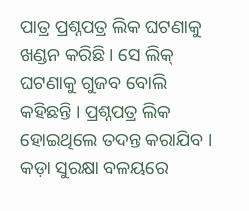ପାତ୍ର ପ୍ରଶ୍ନପତ୍ର ଲିକ ଘଟଣାକୁ ଖଣ୍ଡନ କରିଛି । ସେ ଲିକ୍ ଘଟଣାକୁ ଗୁଜବ ବୋଲି କହିଛନ୍ତି । ପ୍ରଶ୍ନପତ୍ର ଲିକ ହୋଇଥିଲେ ତଦନ୍ତ କରାଯିବ । କଡ଼ା ସୁରକ୍ଷା ବଳୟରେ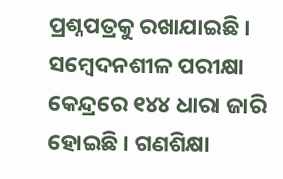ପ୍ରଶ୍ନପତ୍ରକୁ ରଖାଯାଇଛି । ସମ୍ବେଦନଶୀଳ ପରୀକ୍ଷା କେନ୍ଦ୍ରରେ ୧୪୪ ଧାରା ଜାରି ହୋଇଛି । ଗଣଶିକ୍ଷା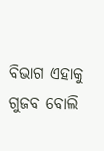ବିଭାଗ ଏହାକୁ ଗୁଜବ ବୋଲି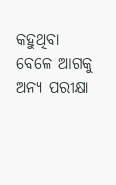କହୁଥିବା ବେଳେ ଆଗକୁ ଅନ୍ୟ ପରୀକ୍ଷା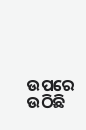ଉପରେ ଉଠିଛି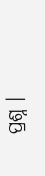ପ୍ରଶ୍ନ ।